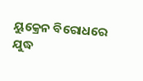ୟୁକ୍ରେନ ବିରୋଧରେ ଯୁଦ୍ଧ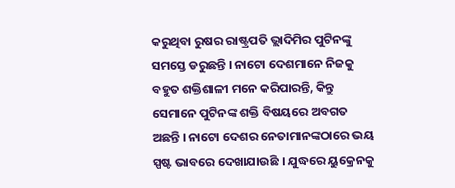କରୁଥିବା ରୁଷର ରାଷ୍ଟ୍ରପତି ଭ୍ଲାଦିମିର ପୁଟିନଙ୍କୁ ସମସ୍ତେ ଡରୁଛନ୍ତି । ନାଟୋ ଦେଶମାନେ ନିଜକୁ ବହୁତ ଶକ୍ତିଶାଳୀ ମନେ କରିପାରନ୍ତି, କିନ୍ତୁ ସେମାନେ ପୁଟିନଙ୍କ ଶକ୍ତି ବିଷୟରେ ଅବଗତ ଅଛନ୍ତି । ନାଟୋ ଦେଶର ନେତାମାନଙ୍କଠାରେ ଭୟ ସ୍ପଷ୍ଟ ଭାବରେ ଦେଖାଯାଉଛି । ଯୁଦ୍ଧରେ ୟୁକ୍ରେନକୁ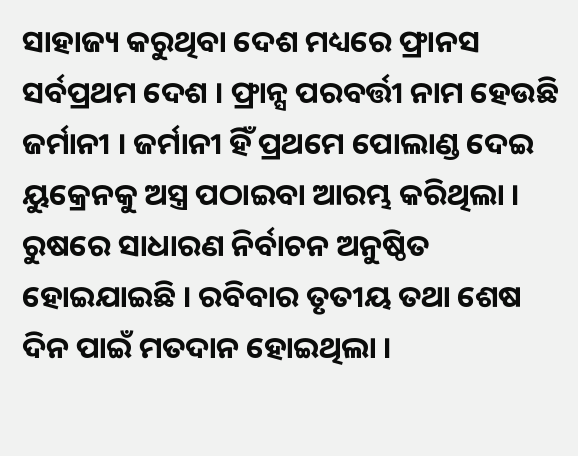ସାହାଜ୍ୟ କରୁଥିବା ଦେଶ ମଧ୍ୟରେ ଫ୍ରାନସ ସର୍ବପ୍ରଥମ ଦେଶ । ଫ୍ରାନ୍ସ ପରବର୍ତ୍ତୀ ନାମ ହେଉଛି ଜର୍ମାନୀ । ଜର୍ମାନୀ ହିଁ ପ୍ରଥମେ ପୋଲାଣ୍ଡ ଦେଇ ୟୁକ୍ରେନକୁ ଅସ୍ତ୍ର ପଠାଇବା ଆରମ୍ଭ କରିଥିଲା ।
ରୁଷରେ ସାଧାରଣ ନିର୍ବାଚନ ଅନୁଷ୍ଠିତ ହୋଇଯାଇଛି । ରବିବାର ତୃତୀୟ ତଥା ଶେଷ ଦିନ ପାଇଁ ମତଦାନ ହୋଇଥିଲା ।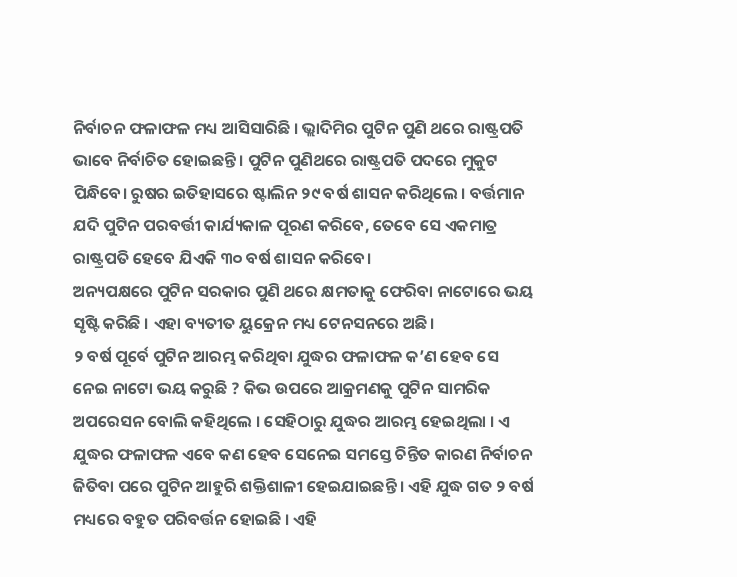ନିର୍ବାଚନ ଫଳାଫଳ ମଧ୍ୟ ଆସିସାରିଛି । ଭ୍ଲାଦିମିର ପୁଟିନ ପୁଣି ଥରେ ରାଷ୍ଟ୍ରପତି ଭାବେ ନିର୍ବାଚିତ ହୋଇଛନ୍ତି । ପୁଟିନ ପୁଣିଥରେ ରାଷ୍ଟ୍ରପତି ପଦରେ ମୁକୁଟ ପିନ୍ଧିବେ। ରୁଷର ଇତିହାସରେ ଷ୍ଟାଲିନ ୨୯ ବର୍ଷ ଶାସନ କରିଥିଲେ । ବର୍ତ୍ତମାନ ଯଦି ପୁଟିନ ପରବର୍ତ୍ତୀ କାର୍ଯ୍ୟକାଳ ପୂରଣ କରିବେ, ତେବେ ସେ ଏକମାତ୍ର ରାଷ୍ଟ୍ରପତି ହେବେ ଯିଏକି ୩୦ ବର୍ଷ ଶାସନ କରିବେ।
ଅନ୍ୟପକ୍ଷରେ ପୁଟିନ ସରକାର ପୁଣି ଥରେ କ୍ଷମତାକୁ ଫେରିବା ନାଟୋରେ ଭୟ ସୃଷ୍ଟି କରିଛି । ଏହା ବ୍ୟତୀତ ୟୁକ୍ରେନ ମଧ୍ୟ ଟେନସନରେ ଅଛି।
୨ ବର୍ଷ ପୂର୍ବେ ପୁଟିନ ଆରମ୍ଭ କରିଥିବା ଯୁଦ୍ଧର ଫଳାଫଳ କ’ଣ ହେବ ସେ ନେଇ ନାଟୋ ଭୟ କରୁଛି ? କିଭ ଉପରେ ଆକ୍ରମଣକୁ ପୁଟିନ ସାମରିକ ଅପରେସନ ବୋଲି କହିଥିଲେ । ସେହିଠାରୁ ଯୁଦ୍ଧର ଆରମ୍ଭ ହେଇଥିଲା । ଏ ଯୁଦ୍ଧର ଫଳାଫଳ ଏବେ କଣ ହେବ ସେନେଇ ସମସ୍ତେ ଚିନ୍ତିତ କାରଣ ନିର୍ବାଚନ ଜିତିବା ପରେ ପୁଟିନ ଆହୁରି ଶକ୍ତିଶାଳୀ ହେଇଯାଇଛନ୍ତି । ଏହି ଯୁଦ୍ଧ ଗତ ୨ ବର୍ଷ ମଧ୍ୟରେ ବହୁତ ପରିବର୍ତ୍ତନ ହୋଇଛି । ଏହି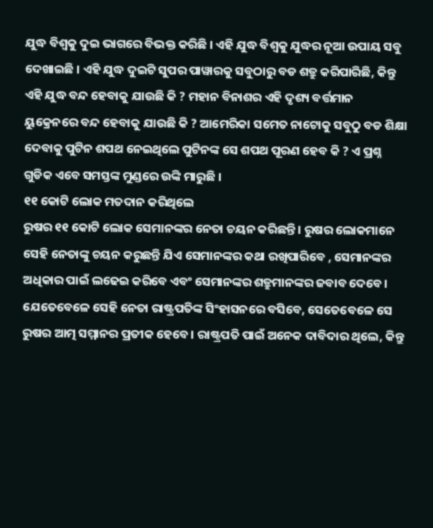ଯୁଦ୍ଧ ବିଶ୍ୱକୁ ଦୁଇ ଭାଗରେ ବିଭକ୍ତ କରିଛି । ଏହି ଯୁଦ୍ଧ ବିଶ୍ୱକୁ ଯୁଦ୍ଧର ନୂଆ ଉପାୟ ସବୁ ଦେଖାଇଛି । ଏହି ଯୁଦ୍ଧ ଦୁଇଟି ସୁପର ପାୱାରକୁ ସବୁଠାରୁ ବଡ ଶତ୍ରୁ କରିପାରିଛି, କିନ୍ତୁ ଏହି ଯୁଦ୍ଧ ବନ୍ଦ ହେବାକୁ ଯାଉଛି କି ? ମହାନ ବିନାଶର ଏହି ଦୃଶ୍ୟ ବର୍ତ୍ତମାନ ୟୁକ୍ରେନରେ ବନ୍ଦ ହେବାକୁ ଯାଉଛି କି ? ଆମେରିକା ସମେତ ନାଟୋକୁ ସବୁଠୁ ବଡ ଶିକ୍ଷା ଦେବାକୁ ପୁଟିନ ଶପଥ ନେଇଥିଲେ ପୁଟିନଙ୍କ ସେ ଶପଥ ପୂରଣ ହେବ କି ? ଏ ପ୍ରଶ୍ନ ଗୁଡିକ ଏବେ ସମସ୍ତଙ୍କ ମୁଣ୍ଡରେ ଉଙ୍କି ମାରୁଛି ।
୧୧ କୋଟି ଲୋକ ମତଦାନ କରିଥିଲେ
ରୁଷର ୧୧ କୋଟି ଲୋକ ସେମାନଙ୍କର ନେତା ଚୟନ କରିଛନ୍ତି । ରୁଷର ଲୋକମାନେ ସେହି ନେତାଙ୍କୁ ଚୟନ କରୁଛନ୍ତି ଯିଏ ସେମାନଙ୍କର କଥା ରଖିପାରିବେ , ସେମାନଙ୍କର ଅଧିକାର ପାଇଁ ଲଢେଇ କରିବେ ଏବଂ ସେମାନଙ୍କର ଶତ୍ରୁମାନଙ୍କର ଜବାବ ଦେବେ। ଯେତେବେଳେ ସେହି ନେତା ରାଷ୍ଟ୍ରପତିଙ୍କ ସିଂହାସନରେ ବସିବେ, ସେତେବେଳେ ସେ ରୁଷର ଆତ୍ମ ସମ୍ମାନର ପ୍ରତୀକ ହେବେ। ରାଷ୍ଟ୍ରପତି ପାଇଁ ଅନେକ ଦାବିଦାର ଥିଲେ, କିନ୍ତୁ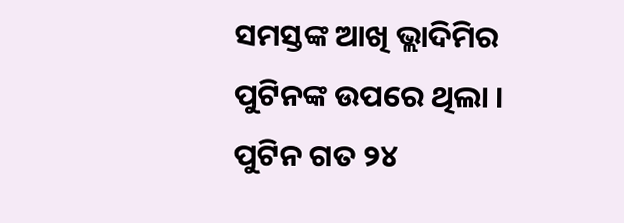ସମସ୍ତଙ୍କ ଆଖି ଭ୍ଲାଦିମିର ପୁଟିନଙ୍କ ଉପରେ ଥିଲା ।
ପୁଟିନ ଗତ ୨୪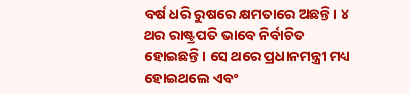ବର୍ଷ ଧରି ରୁଷରେ କ୍ଷମତାରେ ଅଛନ୍ତି। ୪ ଥର ରାଷ୍ଟ୍ରପତି ଭାବେ ନିର୍ବାଚିତ ହୋଇଛନ୍ତି। ସେ ଥରେ ପ୍ରଧାନମନ୍ତ୍ରୀ ମଧ୍ୟ ହୋଇଥଲେ ଏବଂ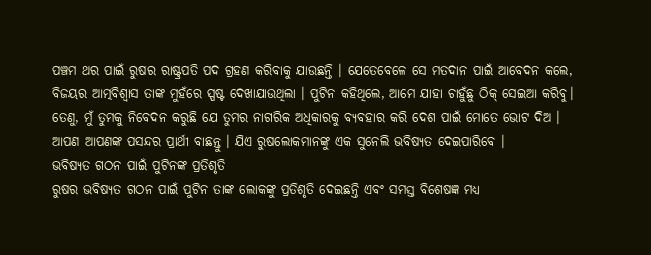ପଞ୍ଚମ ଥର ପାଇଁ ରୁଷର ରାଷ୍ଟ୍ରପତି ପଦ ଗ୍ରହଣ କରିବାକୁ ଯାଉଛନ୍ତି । ଯେତେବେଳେ ସେ ମତଦାନ ପାଇଁ ଆବେଦନ କଲେ, ବିଜୟର ଆତ୍ମବିଶ୍ୱାସ ତାଙ୍କ ମୁହଁରେ ସ୍ପଷ୍ଟ ଦେଖାଯାଉଥିଲା । ପୁଟିନ କହିଥିଲେ, ଆମେ ଯାହା ଚାହୁଁଛୁ ଠିକ୍ ସେଇଆ କରିବୁ। ତେଣୁ, ମୁଁ ତୁମକୁ ନିବେଦନ କରୁଛି ଯେ ତୁମର ନାଗରିକ ଅଧିକାରକୁ ବ୍ୟବହାର କରି ଦେଶ ପାଇଁ ମୋତେ ଭୋଟ ଦିଅ । ଆପଣ ଆପଣଙ୍କ ପସନ୍ଦର ପ୍ରାର୍ଥୀ ବାଛନ୍ତୁ । ଯିଏ ରୁଷଲୋକମାନଙ୍କୁ ଏକ ସୁନେଲି ଭବିଷ୍ୟତ ଦେଇପାରିବେ ।
ଭବିଷ୍ୟତ ଗଠନ ପାଇଁ ପୁଟିନଙ୍କ ପ୍ରତିଶୃତି
ରୁଷର ଭବିଷ୍ୟତ ଗଠନ ପାଇଁ ପୁଟିନ ତାଙ୍କ ଲୋକଙ୍କୁ ପ୍ରତିଶୃତି ଦେଇଛନ୍ତି ଏବଂ ସମସ୍ତ ବିଶେଷଜ୍ଞ ମଧ୍ୟ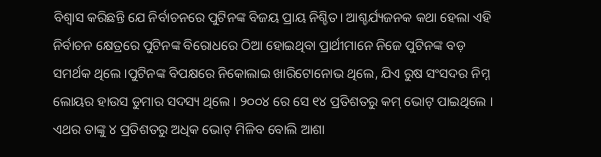ବିଶ୍ୱାସ କରିଛନ୍ତି ଯେ ନିର୍ବାଚନରେ ପୁଟିନଙ୍କ ବିଜୟ ପ୍ରାୟ ନିଶ୍ଚିତ। ଆଶ୍ଚର୍ଯ୍ୟଜନକ କଥା ହେଲା ଏହି ନିର୍ବାଚନ କ୍ଷେତ୍ରରେ ପୁଟିନଙ୍କ ବିରୋଧରେ ଠିଆ ହୋଇଥିବା ପ୍ରାର୍ଥୀମାନେ ନିଜେ ପୁଟିନଙ୍କ ବଡ଼ ସମର୍ଥକ ଥିଲେ।ପୁଟିନଙ୍କ ବିପକ୍ଷରେ ନିକୋଲାଇ ଖାରିଟୋନୋଭ ଥିଲେ, ଯିଏ ରୁଷ ସଂସଦର ନିମ୍ନ ଲୋୟର ହାଉସ ଡୁମାର ସଦସ୍ୟ ଥିଲେ । ୨୦୦୪ ରେ ସେ ୧୪ ପ୍ରତିଶତରୁ କମ୍ ଭୋଟ୍ ପାଇଥିଲେ । ଏଥର ତାଙ୍କୁ ୪ ପ୍ରତିଶତରୁ ଅଧିକ ଭୋଟ୍ ମିଳିବ ବୋଲି ଆଶା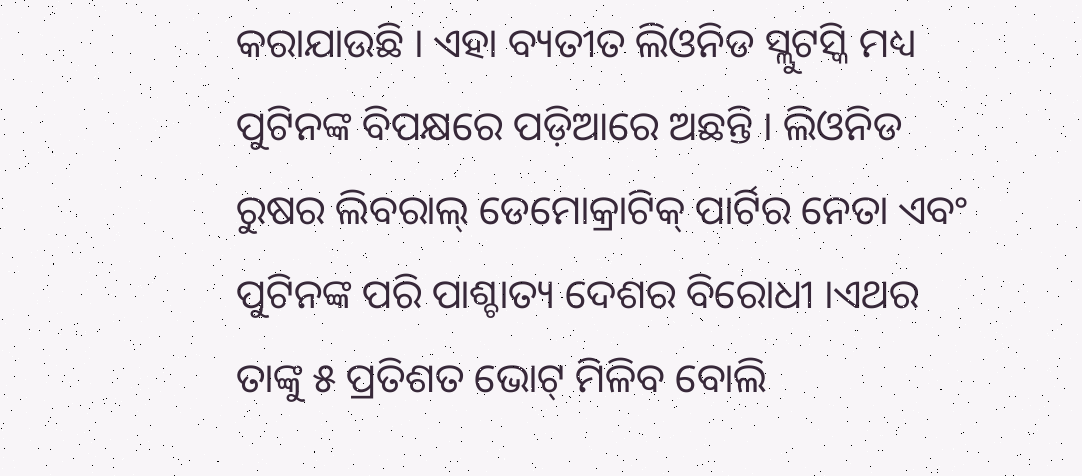କରାଯାଉଛି । ଏହା ବ୍ୟତୀତ ଲିଓନିଡ ସ୍ଲୁଟସ୍କି ମଧ୍ୟ ପୁଟିନଙ୍କ ବିପକ୍ଷରେ ପଡ଼ିଆରେ ଅଛନ୍ତି । ଲିଓନିଡ ରୁଷର ଲିବରାଲ୍ ଡେମୋକ୍ରାଟିକ୍ ପାର୍ଟିର ନେତା ଏବଂ ପୁଟିନଙ୍କ ପରି ପାଶ୍ଚାତ୍ୟ ଦେଶର ବିରୋଧୀ ।ଏଥର ତାଙ୍କୁ ୫ ପ୍ରତିଶତ ଭୋଟ୍ ମିଳିବ ବୋଲି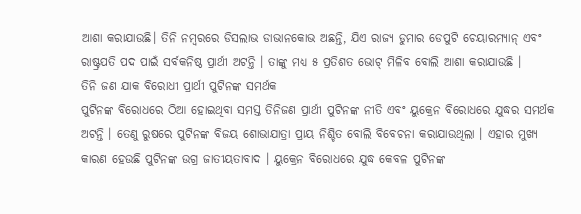ଆଶା କରାଯାଉଛି। ତିନି ନମ୍ବରରେ ଡିସଲାଭ ଡାଭାନକୋଭ ଅଛନ୍ତି, ଯିଏ ରାଜ୍ୟ ଡୁମାର ଡେପୁଟି ଚେୟାରମ୍ୟାନ୍ ଏବଂ ରାଷ୍ଟ୍ରପତି ପଦ ପାଇଁ ସର୍ବକନିଷ୍ଠ ପ୍ରାର୍ଥୀ ଅଟନ୍ତି । ତାଙ୍କୁ ମଧ୍ୟ ୫ ପ୍ରତିଶତ ଭୋଟ୍ ମିଳିବ ବୋଲି ଆଶା କରାଯାଉଛି ।
ତିନି ଜଣ ଯାକ ବିରୋଧୀ ପ୍ରାର୍ଥୀ ପୁଟିନଙ୍କ ସମର୍ଥକ
ପୁଟିନଙ୍କ ବିରୋଧରେ ଠିଆ ହୋଇଥିବା ସମସ୍ତ ତିନିଜଣ ପ୍ରାର୍ଥୀ ପୁଟିନଙ୍କ ନୀତି ଏବଂ ୟୁକ୍ରେନ ବିରୋଧରେ ଯୁଦ୍ଧର ସମର୍ଥକ ଅଟନ୍ତି । ତେଣୁ ରୁଷରେ ପୁଟିନଙ୍କ ବିଜୟ ଶୋଭାଯାତ୍ରା ପ୍ରାୟ ନିଶ୍ଚିତ ବୋଲି ବିବେଚନା କରାଯାଉଥିଲା । ଏହାର ମୁଖ୍ୟ କାରଣ ହେଉଛି ପୁଟିନଙ୍କ ଉଗ୍ର ଜାତୀୟତାବାଦ । ୟୁକ୍ରେନ ବିରୋଧରେ ଯୁଦ୍ଧ କେବଳ ପୁଟିନଙ୍କ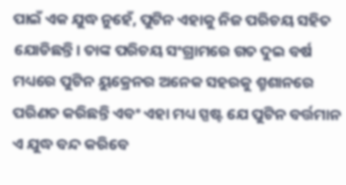ପାଇଁ ଏକ ଯୁଦ୍ଧ ନୁହେଁ, ପୁଟିନ ଏହାକୁ ନିଜ ପରିଚୟ ସହିତ ଯୋଡିଛନ୍ତି। ତାଙ୍କ ପରିଚୟ ସଂଗ୍ରାମରେ ଗତ ଦୁଇ ବର୍ଷ ମଧ୍ୟରେ ପୁଟିନ ୟୁକ୍ରେନର ଅନେକ ସହରକୁ ଶ୍ମଶାନରେ ପରିଣତ କରିଛନ୍ତି ଏବଂ ଏହା ମଧ୍ୟ ସ୍ପଷ୍ଟ ଯେ ପୁଟିନ ବର୍ତ୍ତମାନ ଏ ଯୁଦ୍ଧ ବନ୍ଦ କରିବେ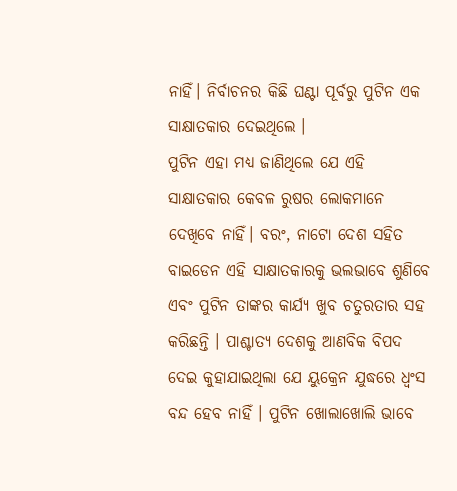ନାହିଁ। ନିର୍ବାଚନର କିଛି ଘଣ୍ଟା ପୂର୍ବରୁ ପୁଟିନ ଏକ ସାକ୍ଷାତକାର ଦେଇଥିଲେ ।
ପୁଟିନ ଏହା ମଧ୍ୟ ଜାଣିଥିଲେ ଯେ ଏହି ସାକ୍ଷାତକାର କେବଳ ରୁଷର ଲୋକମାନେ ଦେଖିବେ ନାହିଁ। ବରଂ, ନାଟୋ ଦେଶ ସହିତ ବାଇଡେନ ଏହି ସାକ୍ଷାତକାରକୁ ଭଲଭାବେ ଶୁଣିବେ ଏବଂ ପୁଟିନ ତାଙ୍କର କାର୍ଯ୍ୟ ଖୁବ ଚତୁରତାର ସହ କରିଛନ୍ତି । ପାଶ୍ଚାତ୍ୟ ଦେଶକୁ ଆଣବିକ ବିପଦ ଦେଇ କୁହାଯାଇଥିଲା ଯେ ୟୁକ୍ରେନ ଯୁଦ୍ଧରେ ଧ୍ୱଂସ ବନ୍ଦ ହେବ ନାହିଁ । ପୁଟିନ ଖୋଲାଖୋଲି ଭାବେ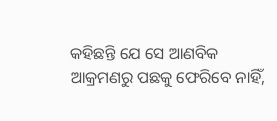କହିଛନ୍ତି ଯେ ସେ ଆଣବିକ ଆକ୍ରମଣରୁ ପଛକୁ ଫେରିବେ ନାହିଁ,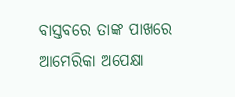ବାସ୍ତବରେ ତାଙ୍କ ପାଖରେ ଆମେରିକା ଅପେକ୍ଷା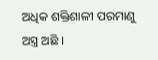ଅଧିକ ଶକ୍ତିଶାଳୀ ପରମାଣୁ ଅସ୍ତ୍ର ଅଛି ।